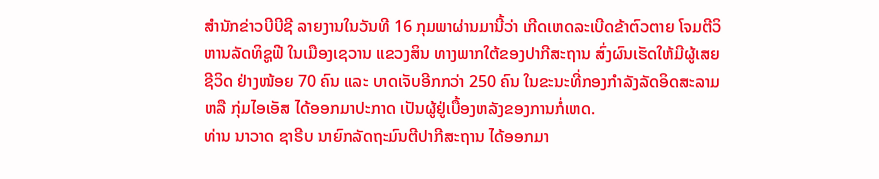ສຳນັກຂ່າວບີບີຊີ ລາຍງານໃນວັນທີ 16 ກຸມພາຜ່ານມານີ້ວ່າ ເກີດເຫດລະເບີດຂ້າຕົວຕາຍ ໂຈມຕີວິຫານລັດທິຊູຟີ ໃນເມືອງເຊວານ ແຂວງສິນ ທາງພາກໃຕ້ຂອງປາກີສະຖານ ສົ່ງຜົນເຮັດໃຫ້ມີຜູ້ເສຍຊີວິດ ຢ່າງໜ້ອຍ 70 ຄົນ ແລະ ບາດເຈັບອີກກວ່າ 250 ຄົນ ໃນຂະນະທີ່ກອງກຳລັງລັດອິດສະລາມ ຫລື ກຸ່ມໄອເອັສ ໄດ້ອອກມາປະກາດ ເປັນຜູ້ຢູ່ເບື້ອງຫລັງຂອງການກໍ່ເຫດ.
ທ່ານ ນາວາດ ຊາຣີບ ນາຍົກລັດຖະມົນຕີປາກີສະຖານ ໄດ້ອອກມາ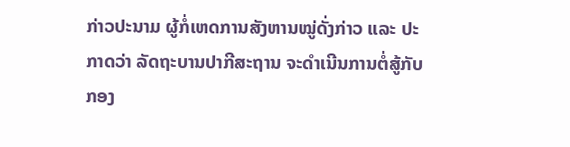ກ່າວປະນາມ ຜູ້ກໍ່ເຫດການສັງຫານໝູ່ດັ່ງກ່າວ ແລະ ປະກາດວ່າ ລັດຖະບານປາກີສະຖານ ຈະດຳເນີນການຕໍ່ສູ້ກັບ ກອງ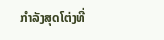ກຳລັງສຸດໂຕ່ງທີ່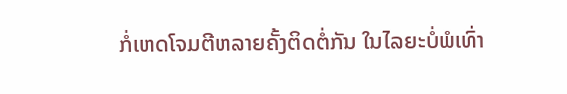ກໍ່ເຫດໂຈມຕີຫລາຍຄັ້ງຕິດຕໍ່ກັນ ໃນໄລຍະບໍ່ພໍເທົ່າ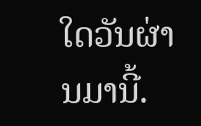ໃດວັນຜ່ານມານີ້.